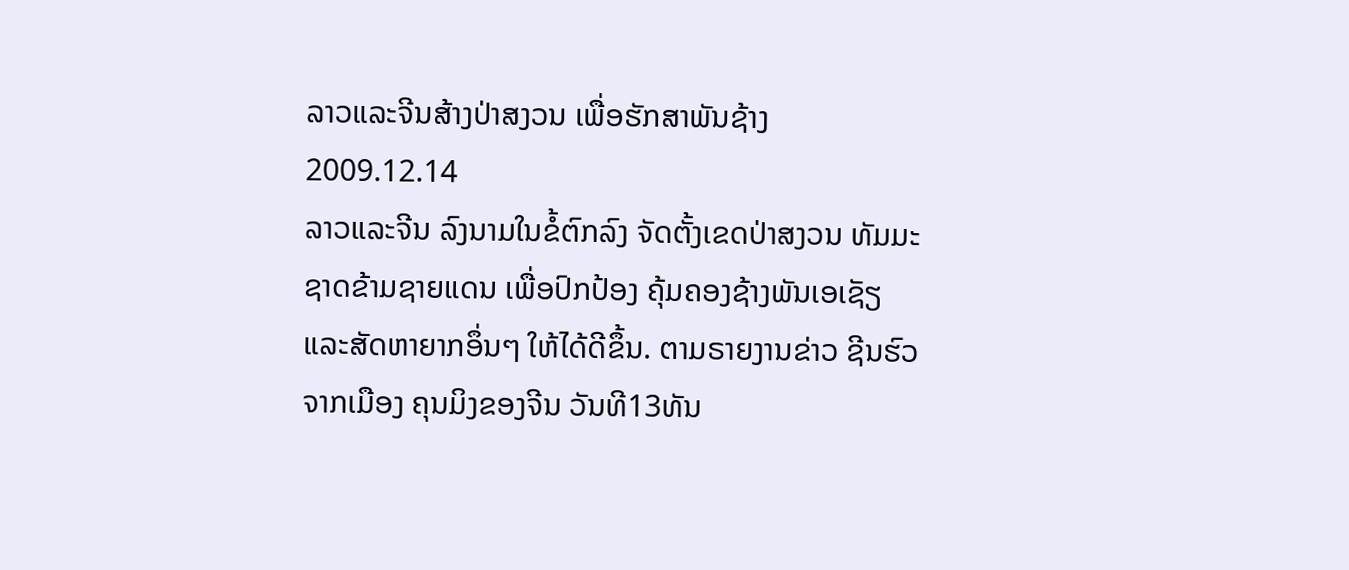ລາວແລະຈີນສ້າງປ່າສງວນ ເພື່ອຮັກສາພັນຊ້າງ
2009.12.14
ລາວແລະຈີນ ລົງນາມໃນຂໍ້ຕົກລົງ ຈັດຕັ້ງເຂດປ່າສງວນ ທັມມະຊາດຂ້າມຊາຍແດນ ເພື່ອປົກປ້ອງ ຄຸ້ມຄອງຊ້າງພັນເອເຊັຽ ແລະສັດຫາຍາກອຶ່ນໆ ໃຫ້ໄດ້ດີຂຶ້ນ. ຕາມຣາຍງານຂ່າວ ຊີນຮົວຈາກເມືອງ ຄຸນມິງຂອງຈີນ ວັນທີ13ທັນ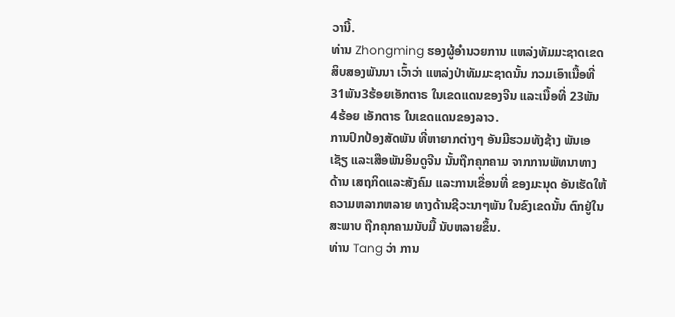ວານີ້.
ທ່ານ Zhongming ຮອງຜູ້ອໍານວຍການ ແຫລ່ງທັມມະຊາດເຂດ ສິບສອງພັນນາ ເວົ້າວ່າ ແຫລ່ງປ່າທັມມະຊາດນັ້ນ ກວມເອົາເນື້ອທີ່ 31ພັນ3ຮ້ອຍເອັກຕາຣ ໃນເຂດແດນຂອງຈີນ ແລະເນື້ອທີ່ 23ພັນ4ຮ້ອຍ ເອັກຕາຣ ໃນເຂດແດນຂອງລາວ.
ການປົກປ້ອງສັດພັນ ທີ່ຫາຍາກຕ່າງໆ ອັນມີຮວມທັງຊ້າງ ພັນເອເຊັຽ ແລະເສືອພັນອິນດູຈີນ ນັ້ນຖືກຄຸກຄາມ ຈາກການພັທນາທາງດ້ານ ເສຖກິດແລະສັງຄົມ ແລະການເຂື່ອນທີ່ ຂອງມະນຸດ ອັນເຮັດໃຫ້ ຄວາມຫລາກຫລາຍ ທາງດ້ານຊີວະນາໆພັນ ໃນຂົງເຂດນັ້ນ ຕົກຢູ່ໃນສະພາບ ຖືກຄຸກຄາມນັບມື້ ນັບຫລາຍຂຶ້ນ.
ທ່ານ Tang ວ່າ ການ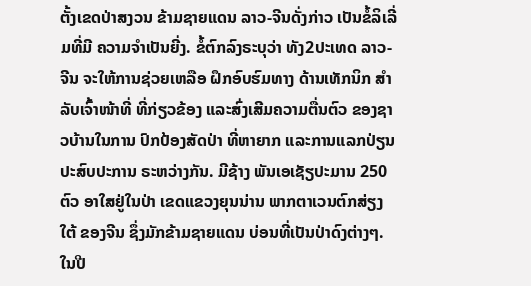ຕັ້ງເຂດປ່າສງວນ ຂ້າມຊາຍແດນ ລາວ-ຈີນດັ່ງກ່າວ ເປັນຂໍ້ລິເລີ່ມທີ່ມີ ຄວາມຈໍາເປັນຍີ່ງ. ຂໍ້ຕົກລົງຣະບຸວ່າ ທັງ2ປະເທດ ລາວ-ຈີນ ຈະໃຫ້ການຊ່ວຍເຫລືອ ຝຶກອົບຮົມທາງ ດ້ານເທັກນິກ ສໍາລັບເຈົ້າໜ້າທີ່ ທີ່ກ່ຽວຂ້ອງ ແລະສົ່ງເສີມຄວາມຕື່ນຕົວ ຂອງຊາວບ້ານໃນການ ປົກປ້ອງສັດປ່າ ທີ່ຫາຍາກ ແລະການແລກປ່ຽນ ປະສົບປະການ ຣະຫວ່າງກັນ. ມີຊ້າງ ພັນເອເຊັຽປະມານ 250ຕົວ ອາໃສຢູ່ໃນປ່າ ເຂດແຂວງຍຸນນ່ານ ພາກຕາເວນຕົກສ່ຽງໃຕ້ ຂອງຈີນ ຊຶ່ງມັກຂ້າມຊາຍແດນ ບ່ອນທີ່ເປັນປ່າດົງຕ່າງໆ.
ໃນປີ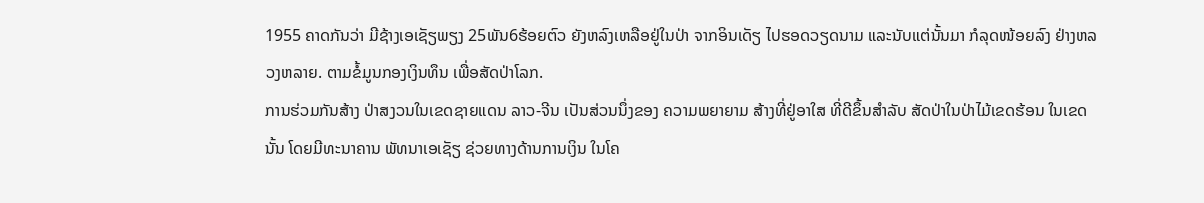1955 ຄາດກັນວ່າ ມີຊ້າງເອເຊັຽພຽງ 25ພັນ6ຮ້ອຍຕົວ ຍັງຫລົງເຫລືອຢູ່ໃນປ່າ ຈາກອິນເດັຽ ໄປຮອດວຽດນາມ ແລະນັບແຕ່ນັ້ນມາ ກໍລຸດໜ້ອຍລົງ ຢ່າງຫລວງຫລາຍ. ຕາມຂໍ້ມູນກອງເງິນທຶນ ເພື່ອສັດປ່າໂລກ.
ການຮ່ວມກັນສ້າງ ປ່າສງວນໃນເຂດຊາຍແດນ ລາວ-ຈີນ ເປັນສ່ວນນຶ່ງຂອງ ຄວາມພຍາຍາມ ສ້າງທີ່ຢູ່ອາໃສ ທີ່ດີຂຶ້ນສໍາລັບ ສັດປ່າໃນປ່າໄມ້ເຂດຮ້ອນ ໃນເຂດນັ້ນ ໂດຍມີທະນາຄານ ພັທນາເອເຊັຽ ຊ່ວຍທາງດ້ານການເງິນ ໃນໂຄ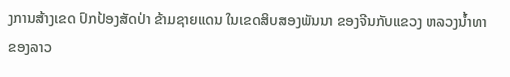ງການສ້າງເຂດ ປົກປ້ອງສັດປ່າ ຂ້າມຊາຍແດນ ໃນເຂດສິບສອງພັນນາ ຂອງຈີນກັບແຂວງ ຫລວງນໍ້າທາ ຂອງລາວ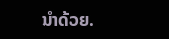ນໍາດ້ວຍ.